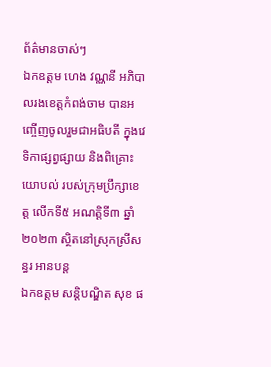ព័ត៌មានចាស់ៗ
ឯកឧត្តម ហេង វណ្ណនី អភិបាលរងខេត្តកំពង់ចាម បានអញ្ចើញចូលរួមជាអធិបតី ក្នុងវេទិកាផ្សព្វផ្សាយ និងពិគ្រោះយោបល់ របស់ក្រុមប្រឹក្សាខេត្ត លើកទី៥ អណត្តិទី៣ ឆ្នាំ២០២៣ ស្ថិតនៅស្រុកស្រីសន្ធរ អានបន្ត
ឯកឧត្តម សន្តិបណ្ឌិត សុខ ផ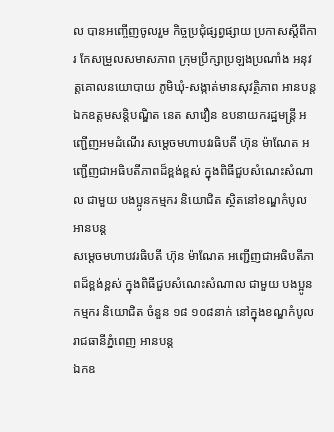ល បានអញ្ចើញចូលរួម កិច្ចប្រជុំផ្សព្វផ្សាយ ប្រកាសស្តីពីការ កែសម្រួលសមាសភាព ក្រុមប្រឹក្សាប្រឡងប្រណាំង អនុវត្តគោលនយោបាយ ភូមិឃុំ-សង្កាត់មានសុវត្ថិភាព អានបន្ត
ឯកឧត្តមសន្តិបណ្ឌិត នេត សាវឿន ឧបនាយករដ្ឋមន្រ្តី អញ្ជើញអមដំណើរ សម្តេចមហាបវរធិបតី ហ៊ុន ម៉ាណែត អញ្ជើញជាអធិបតីភាពដ៏ខ្ពង់ខ្ពស់ ក្នុងពិធីជួបសំណេះសំណាល ជាមួយ បងប្អូនកម្មករ និយោជិត ស្ថិតនៅខណ្ឌកំបូល អានបន្ត
សម្តេចមហាបវរធិបតី ហ៊ុន ម៉ាណែត អញ្ជើញជាអធិបតីភាពដ៏ខ្ពង់ខ្ពស់ ក្នុងពិធីជួបសំណេះសំណាល ជាមួយ បងប្អូនកម្មករ និយោជិត ចំនួន ១៨ ១០៨នាក់ នៅក្នុងខណ្ឌកំបូល រាជធានីភ្នំពេញ អានបន្ត
ឯកឧ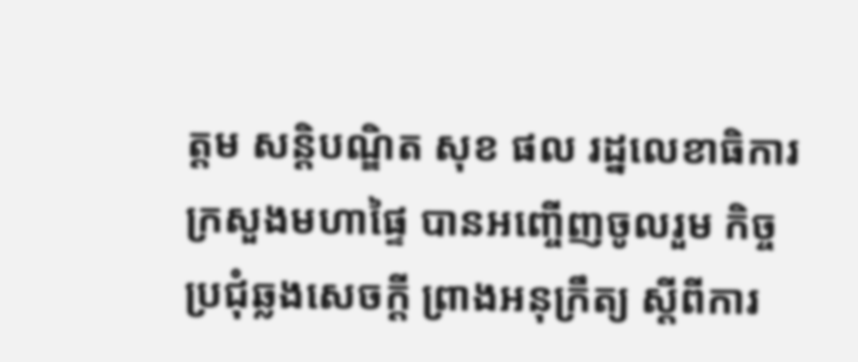ត្តម សន្តិបណ្ឌិត សុខ ផល រដ្នលេខាធិការក្រសួងមហាផ្ទៃ បានអញ្ចើញចូលរួម កិច្ចប្រជុំឆ្លងសេចក្ដី ព្រាងអនុក្រឹត្យ ស្ដីពីការ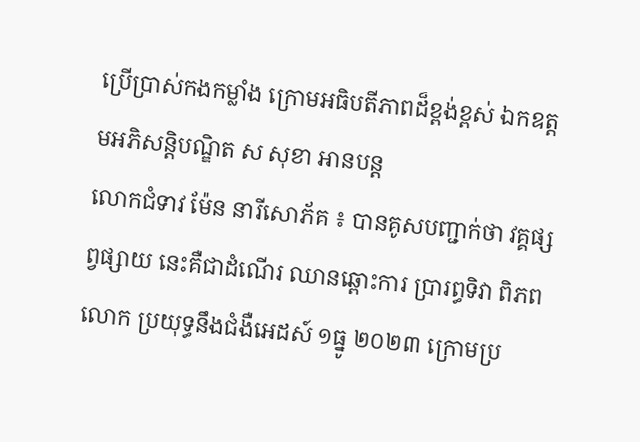ប្រើប្រាស់កងកម្លាំង ក្រោមអធិបតីភាពដ៏ខ្ពង់ខ្ពស់ ឯកឧត្តមអភិសន្តិបណ្ឌិត ស សុខា អានបន្ត
លោកជំទាវ ម៉ែន នារីសោភ័គ ៖ បានគូសបញ្ជាក់ថា វគ្គផ្សព្វផ្សាយ នេះគឺជាដំណើរ ឈានឆ្ពោះការ ប្រារព្ធទិវា ពិភពលោក ប្រយុទ្ធនឹងជំងឺអេដស៍ ១ធ្នូ ២០២៣ ក្រោមប្រ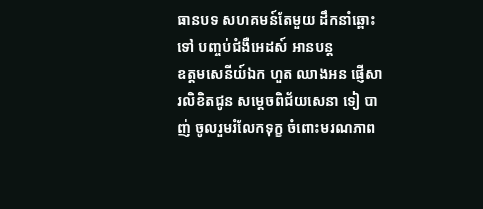ធានបទ សហគមន៍តែមួយ ដឹកនាំឆ្ពោះទៅ បញ្ចប់ជំងឺអេដស៍ អានបន្ត
ឧត្ដមសេនីយ៍ឯក ហួត ឈាងអន ផ្ញើសារលិខិតជូន សម្ដេចពិជ័យសេនា ទៀ បាញ់ ចូលរួមរំលែកទុក្ខ ចំពោះមរណភាព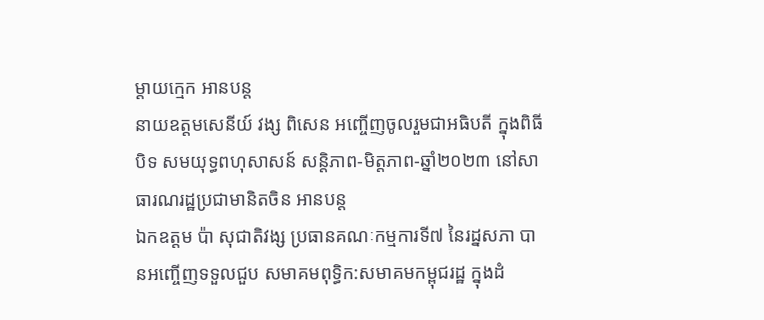ម្ដាយក្មេក អានបន្ត
នាយឧត្តមសេនីយ៍ វង្ស ពិសេន អញ្ចើញចូលរួមជាអធិបតី ក្នុងពិធីបិទ សមយុទ្ធពហុសាសន៍ សន្តិភាព-មិត្តភាព-ឆ្នាំ២០២៣ នៅសាធារណរដ្ឋប្រជាមានិតចិន អានបន្ត
ឯកឧត្តម ប៉ា សុជាតិវង្ស ប្រធានគណៈកម្មការទី៧ នៃរដ្នសភា បានអញ្ចើញទទួលជួប សមាគមពុទ្ធិក:សមាគមកម្ពុជរដ្ឋ ក្នុងដំ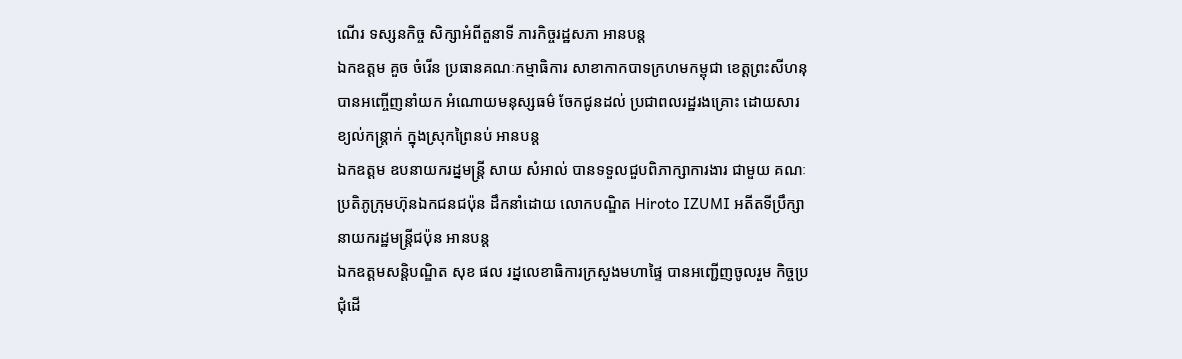ណើរ ទស្សនកិច្ច សិក្សាអំពីតួនាទី ភារកិច្ចរដ្ឋសភា អានបន្ត
ឯកឧត្តម គួច ចំរើន ប្រធានគណៈកម្មាធិការ សាខាកាកបាទក្រហមកម្ពុជា ខេត្តព្រះសីហនុ បានអញ្ចើញនាំយក អំណោយមនុស្សធម៌ ចែកជូនដល់ ប្រជាពលរដ្ឋរងគ្រោះ ដោយសារ ខ្យល់កន្ត្រាក់ ក្នុងស្រុកព្រៃនប់ អានបន្ត
ឯកឧត្តម ឧបនាយករដ្នមន្ត្រី សាយ សំអាល់ បានទទួលជួបពិភាក្សាការងារ ជាមួយ គណៈប្រតិភូក្រុមហ៊ុនឯកជនជប៉ុន ដឹកនាំដោយ លោកបណ្ឌិត Hiroto IZUMI អតីតទីប្រឹក្សា នាយករដ្ឋមន្ត្រីជប៉ុន អានបន្ត
ឯកឧត្តមសន្តិបណ្ឌិត សុខ ផល រដ្នលេខាធិការក្រសួងមហាផ្ទៃ បានអញ្ជើញចូលរួម កិច្ចប្រជុំដើ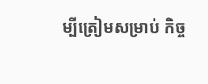ម្បីត្រៀមសម្រាប់ កិច្ច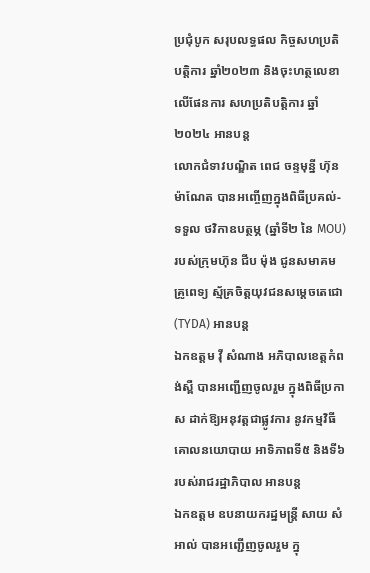ប្រជុំបូក សរុបលទ្ធផល កិច្ចសហប្រតិបត្តិការ ឆ្នាំ២០២៣ និងចុះហត្ថលេខា លើផែនការ សហប្រតិបត្តិការ ឆ្នាំ២០២៤ អានបន្ត
លោកជំទាវបណ្ឌិត ពេជ ចន្ទមុន្នី ហ៊ុន ម៉ាណែត បានអញ្ចើញក្នុងពិធីប្រគល់-ទទួល ថវិកាឧបត្ថម្ភ (ឆ្នាំទី២ នៃ MOU) របស់ក្រុមហ៊ុន ជីប ម៉ុង ជូនសមាគមគ្រូពេទ្យ ស្ម័គ្រចិត្តយុវជនសម្ដេចតេជោ (TYDA) អានបន្ត
ឯកឧត្តម វ៉ី សំណាង អភិបាលខេត្តកំពង់ស្ពឺ បានអញ្ជើញចូលរួម ក្នុងពិធីប្រកាស ដាក់ឱ្យអនុវត្តជាផ្លូវការ នូវកម្មវិធី គោលនយោបាយ អាទិភាពទី៥ និងទី៦ របស់រាជរដ្ឋាភិបាល អានបន្ត
ឯកឧត្តម ឧបនាយករដ្នមន្ត្រី សាយ សំអាល់ បានអញ្ជើញចូលរួម ក្នុ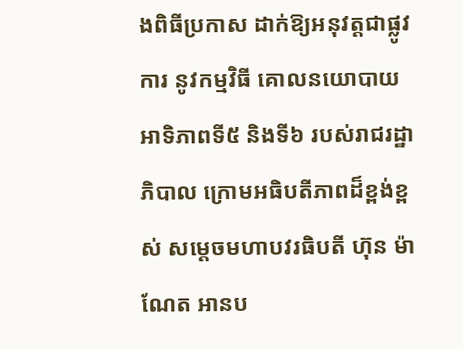ងពិធីប្រកាស ដាក់ឱ្យអនុវត្តជាផ្លូវការ នូវកម្មវិធី គោលនយោបាយ អាទិភាពទី៥ និងទី៦ របស់រាជរដ្ឋាភិបាល ក្រោមអធិបតីភាពដ៏ខ្ពង់ខ្ពស់ សម្តេចមហាបវរធិបតី ហ៊ុន ម៉ាណែត អានប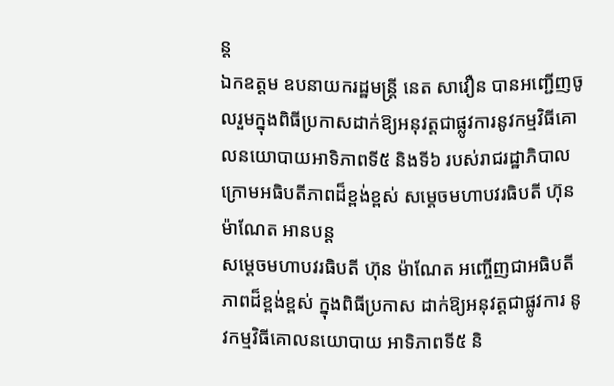ន្ត
ឯកឧត្តម ឧបនាយករដ្ឋមន្រ្តី នេត សាវឿន បានអញ្ជើញចូលរួមក្នុងពិធីប្រកាសដាក់ឱ្យអនុវត្តជាផ្លូវការនូវកម្មវិធីគោលនយោបាយអាទិភាពទី៥ និងទី៦ របស់រាជរដ្ឋាភិបាល ក្រោមអធិបតីភាពដ៏ខ្ពង់ខ្ពស់ សម្តេចមហាបវរធិបតី ហ៊ុន ម៉ាណែត អានបន្ត
សម្តេចមហាបវរធិបតី ហ៊ុន ម៉ាណែត អញ្ចើញជាអធិបតីភាពដ៏ខ្ពង់ខ្ពស់ ក្នុងពិធីប្រកាស ដាក់ឱ្យអនុវត្តជាផ្លូវការ នូវកម្មវិធីគោលនយោបាយ អាទិភាពទី៥ និ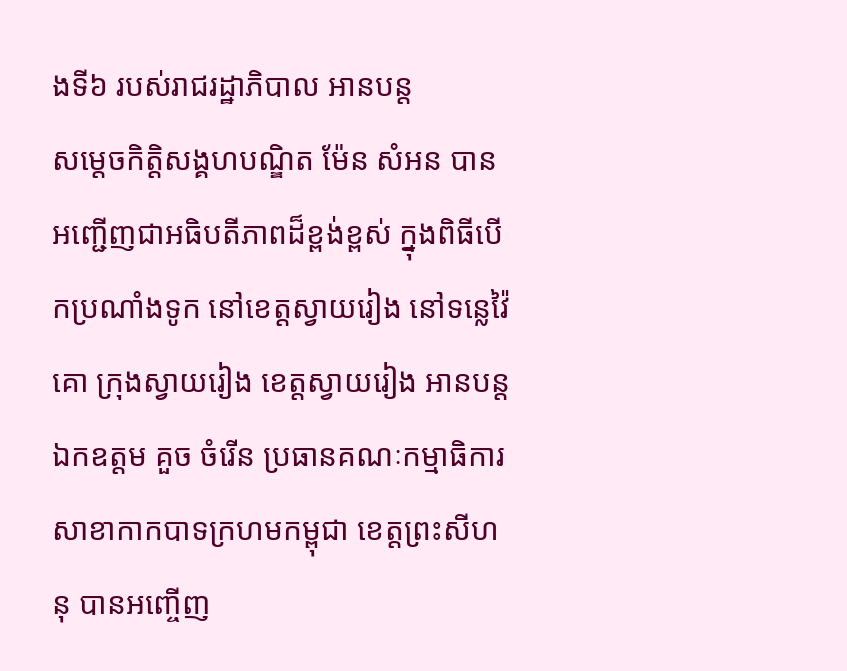ងទី៦ របស់រាជរដ្ឋាភិបាល អានបន្ត
សម្តេចកិត្តិសង្គហបណ្ឌិត ម៉ែន សំអន បានអញ្ជើញជាអធិបតីភាពដ៏ខ្ពង់ខ្ពស់ ក្នុងពិធីបើកប្រណាំងទូក នៅខេត្តស្វាយរៀង នៅទន្លេវ៉ៃគោ ក្រុងស្វាយរៀង ខេត្តស្វាយរៀង អានបន្ត
ឯកឧត្តម គួច ចំរើន ប្រធានគណៈកម្មាធិការ សាខាកាកបាទក្រហមកម្ពុជា ខេត្តព្រះសីហនុ បានអញ្ចើញ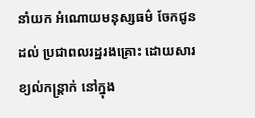នាំយក អំណោយមនុស្សធម៌ ចែកជូនដល់ ប្រជាពលរដ្ឋរងគ្រោះ ដោយសារខ្យល់កន្ត្រាក់ នៅក្នុង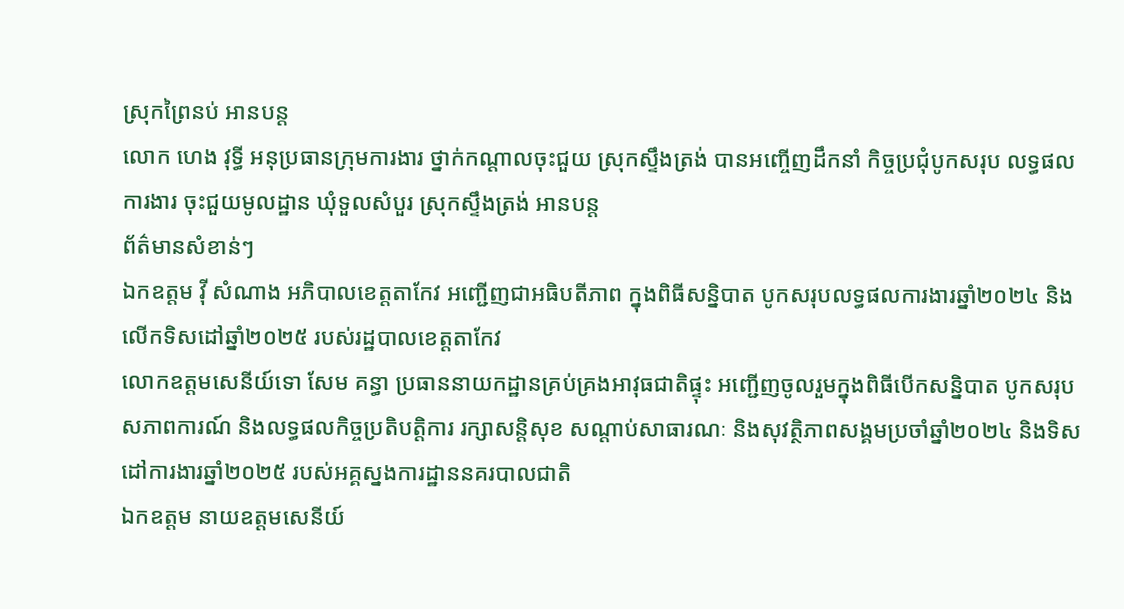ស្រុកព្រៃនប់ អានបន្ត
លោក ហេង វុទ្ធី អនុប្រធានក្រុមការងារ ថ្នាក់កណ្តាលចុះជួយ ស្រុកស្ទឹងត្រង់ បានអញ្ចើញដឹកនាំ កិច្ចប្រជុំបូកសរុប លទ្ធផលការងារ ចុះជួយមូលដ្ឋាន ឃុំទួលសំបួរ ស្រុកស្ទឹងត្រង់ អានបន្ត
ព័ត៌មានសំខាន់ៗ
ឯកឧត្តម វ៉ី សំណាង អភិបាលខេត្តតាកែវ អញ្ជើញជាអធិបតីភាព ក្នុងពិធីសន្និបាត បូកសរុបលទ្ធផលការងារឆ្នាំ២០២៤ និងលើកទិសដៅឆ្នាំ២០២៥ របស់រដ្ឋបាលខេត្តតាកែវ
លោកឧត្តមសេនីយ៍ទោ សែម គន្ធា ប្រធាននាយកដ្ឋានគ្រប់គ្រងអាវុធជាតិផ្ទុះ អញ្ជើញចូលរួមក្នុងពិធីបើកសន្និបាត បូកសរុបសភាពការណ៍ និងលទ្ធផលកិច្ចប្រតិបត្តិការ រក្សាសន្តិសុខ សណ្តាប់សាធារណៈ និងសុវត្ថិភាពសង្គមប្រចាំឆ្នាំ២០២៤ និងទិសដៅការងារឆ្នាំ២០២៥ របស់អគ្គស្នងការដ្ឋាននគរបាលជាតិ
ឯកឧត្តម នាយឧត្តមសេនីយ៍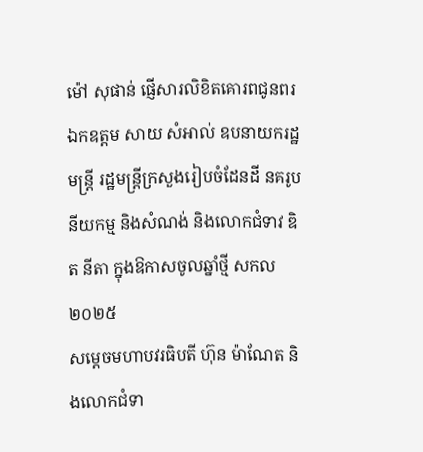ម៉ៅ សុផាន់ ផ្ញើសារលិខិតគោរពជូនពរ ឯកឧត្ដម សាយ សំអាល់ ឧបនាយករដ្ឋមន្ត្រី រដ្ឋមន្ត្រីក្រសួងរៀបចំដែនដី នគរូបនីយកម្ម និងសំណង់ និងលោកជំទាវ ឌិត នីតា ក្នុងឱកាសចូលឆ្នាំថ្មី សកល ២០២៥
សម្ដេចមហាបវរធិបតី ហ៊ុន ម៉ាណែត និងលោកជំទា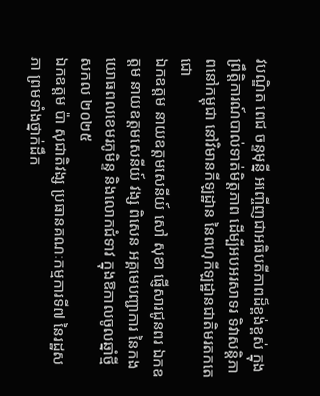វបណ្ឌិត ពេជ ចន្ទមុន្នី អញ្ចើញជាអធិបតីភាពដ៏ខ្ពង់ខ្ពស់ ក្នុងព្រឹត្តិការណ៍បាល់ទាត់មិត្តភាព ដើម្បីអបអរសាទរ ទិវាសន្តិភាពនៅកម្ពុជា នៅវិមានកីឡដ្ឋាន នៃពហុកីឡដ្ឋានជាតិមរតកតេជោ
ឯកឧត្តម នាយឧត្តមសេនីយ៍ សៅ សុខា ផ្ញើសារជូនពរ ឯកឧត្តម នាយឧត្តមសេនីយ៍ វង្ស ពិសេន អគ្គមេបញ្ជាការ នៃកងយោធពលខេមរភូមិន្ទ និងលោកជំទាវ ក្នុងឱកាលចូលឆ្នាំថ្មី សកល ២០២៥
ឯកឧត្តម ប៉ា សុជាតិវង្ស ប្រធានគណៈកម្មការទី៧ នៃរដ្ឋសភា ព្រមទាំងថ្នាក់ដឹក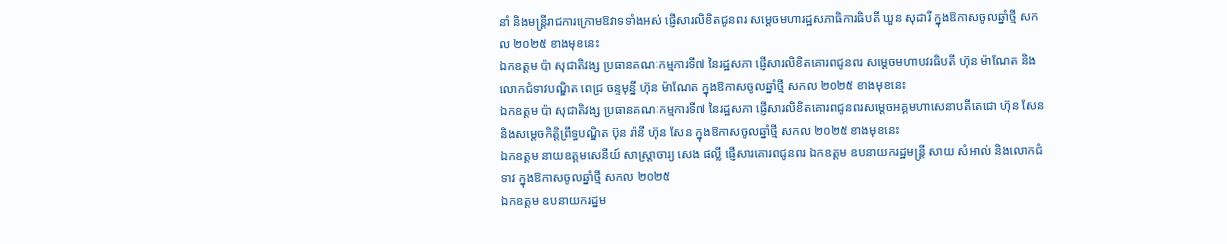នាំ និងមន្ត្រីរាជការក្រោមឱវាទទាំងអស់ ផ្ញើសារលិខិតជូនពរ សម្តេចមហារដ្ឋសភាធិការធិបតី ឃួន សុដារី ក្នុងឱកាសចូលឆ្នាំថ្មី សកល ២០២៥ ខាងមុខនេះ
ឯកឧត្តម ប៉ា សុជាតិវង្ស ប្រធានគណៈកម្មការទី៧ នៃរដ្ឋសភា ផ្ញើសារលិខិតគោរពជូនពរ សម្តេចមហាបវរធិបតី ហ៊ុន ម៉ាណែត និងលោកជំទាវបណ្ឌិត ពេជ្រ ចន្ទមុន្នី ហ៊ុន ម៉ាណែត ក្នុងឱកាសចូលឆ្នាំថ្មី សកល ២០២៥ ខាងមុខនេះ
ឯកឧត្តម ប៉ា សុជាតិវង្ស ប្រធានគណៈកម្មការទី៧ នៃរដ្ឋសភា ផ្ញើសារលិខិតគោរពជូនពរសម្តេចអគ្គមហាសេនាបតីតេជោ ហ៊ុន សែន និងសម្ដេចកិត្តិព្រឹទ្ធបណ្ឌិត ប៊ុន រ៉ានី ហ៊ុន សែន ក្នុងឱកាសចូលឆ្នាំថ្មី សកល ២០២៥ ខាងមុខនេះ
ឯកឧត្តម នាយឧត្តមសេនីយ៍ សាស្ត្រាចារ្យ សេង ផល្លី ផ្ញើសារគោរពជូនពរ ឯកឧត្ដម ឧបនាយករដ្ឋមន្ត្រី សាយ សំអាល់ និងលោកជំទាវ ក្នុងឱកាសចូលឆ្នាំថ្មី សកល ២០២៥
ឯកឧត្តម ឧបនាយករដ្នម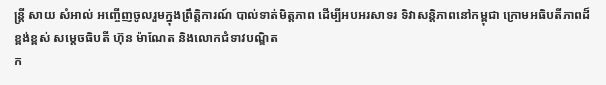ន្ត្រី សាយ សំអាល់ អញ្ចើញចូលរួមក្នុងព្រឹត្តិការណ៍ បាល់ទាត់មិត្តភាព ដើម្បីអបអរសាទរ ទិវាសន្តិភាពនៅកម្ពុជា ក្រោមអធិបតីភាពដ៏ខ្ពង់ខ្ពស់ សម្តេចធិបតី ហ៊ុន ម៉ាណែត និងលោកជំទាវបណ្ឌិត
ក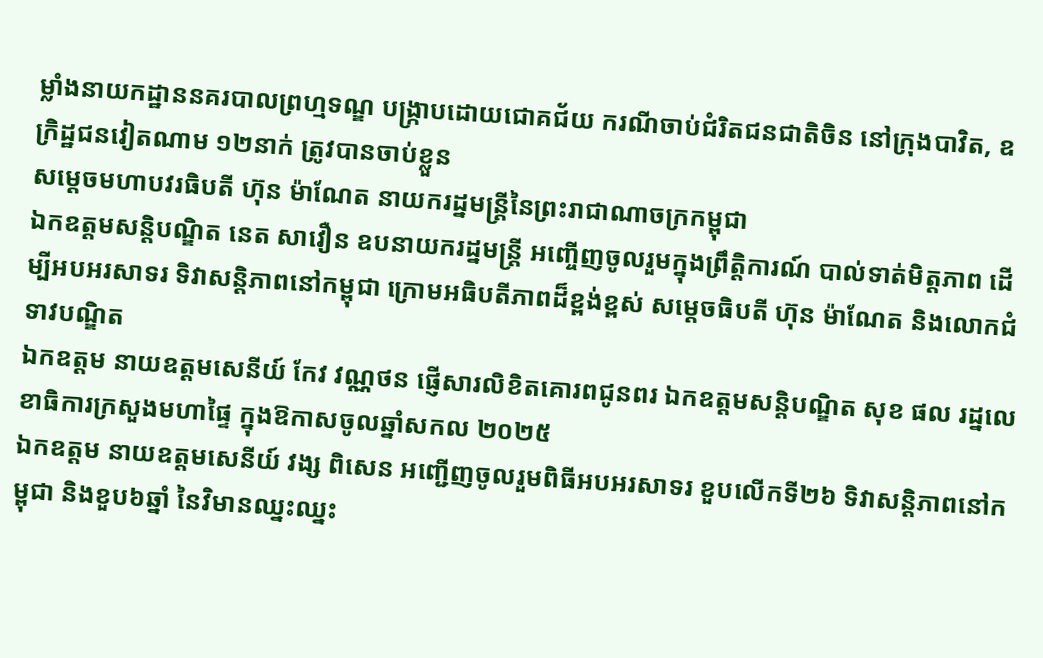ម្លាំងនាយកដ្ឋាននគរបាលព្រហ្មទណ្ឌ បង្ក្រាបដោយជោគជ័យ ករណីចាប់ជំរិតជនជាតិចិន នៅក្រុងបាវិត, ឧក្រិដ្ឋជនវៀតណាម ១២នាក់ ត្រូវបានចាប់ខ្លួន
សម្ដេចមហាបវរធិបតី ហ៊ុន ម៉ាណែត នាយករដ្នមន្ត្រីនៃព្រះរាជាណាចក្រកម្ពុជា
ឯកឧត្តមសន្តិបណ្ឌិត នេត សាវឿន ឧបនាយករដ្នមន្ត្រី អញ្ចើញចូលរួមក្នុងព្រឹត្តិការណ៍ បាល់ទាត់មិត្តភាព ដើម្បីអបអរសាទរ ទិវាសន្តិភាពនៅកម្ពុជា ក្រោមអធិបតីភាពដ៏ខ្ពង់ខ្ពស់ សម្តេចធិបតី ហ៊ុន ម៉ាណែត និងលោកជំទាវបណ្ឌិត
ឯកឧត្តម នាយឧត្តមសេនីយ៍ កែវ វណ្ណថន ផ្ញើសារលិខិតគោរពជូនពរ ឯកឧត្ដមសន្តិបណ្ឌិត សុខ ផល រដ្នលេខាធិការក្រសួងមហាផ្ទៃ ក្នុងឱកាសចូលឆ្នាំសកល ២០២៥
ឯកឧត្តម នាយឧត្តមសេនីយ៍ វង្ស ពិសេន អញ្ជើញចូលរួមពិធីអបអរសាទរ ខួបលើកទី២៦ ទិវាសន្តិភាពនៅកម្ពុជា និងខួប៦ឆ្នាំ នៃវិមានឈ្នះឈ្នះ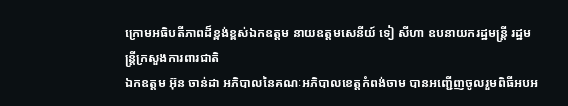ក្រោមអធិបតីភាពដ៏ខ្ពង់ខ្ពស់ឯកឧត្តម នាយឧត្តមសេនីយ៍ ទៀ សីហា ឧបនាយករដ្ឋមន្ដ្រី រដ្ឋមន្រ្តីក្រសួងការពារជាតិ
ឯកឧត្តម អ៊ុន ចាន់ដា អភិបាលនៃគណៈអភិបាលខេត្តកំពង់ចាម បានអញ្ជើញចូលរួមពិធីអបអ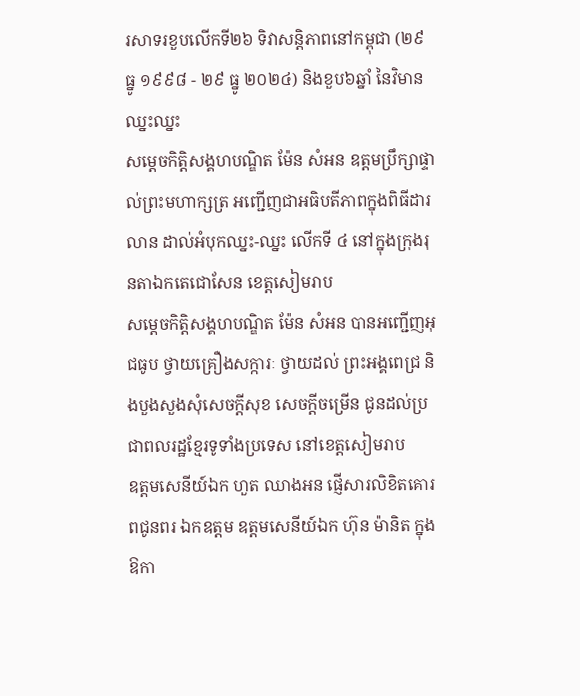រសាទរខួបលើកទី២៦ ទិវាសន្តិភាពនៅកម្ពុជា (២៩ ធ្នូ ១៩៩៨ - ២៩ ធ្នូ ២០២៤) និងខួប៦ឆ្នាំ នៃវិមានឈ្នះឈ្នះ
សម្តេចកិត្តិសង្គហបណ្ឌិត ម៉ែន សំអន ឧត្តមប្រឹក្សាផ្ទាល់ព្រះមហាក្សត្រ អញ្ជើញជាអធិបតីភាពក្នុងពិធីដារលាន ដាល់អំបុកឈ្នះ-ឈ្នះ លើកទី ៤ នៅក្នុងក្រុងរុនតាឯកតេជោសែន ខេត្តសៀមរាប
សម្តេចកិត្តិសង្គហបណ្ឌិត ម៉ែន សំអន បានអញ្ជើញអុជធូប ថ្វាយគ្រឿងសក្ការៈ ថ្វាយដល់ ព្រះអង្គពេជ្រ និងបួងសួងសុំសេចក្ដីសុខ សេចក្ដីចម្រើន ជូនដល់ប្រជាពលរដ្ឋខ្មែរទូទាំងប្រទេស នៅខេត្តសៀមរាប
ឧត្តមសេនីយ៍ឯក ហួត ឈាងអន ផ្ញើសារលិខិតគោរពជូនពរ ឯកឧត្ដម ឧត្ដមសេនីយ៍ឯក ហ៊ុន ម៉ានិត ក្នុងឱកា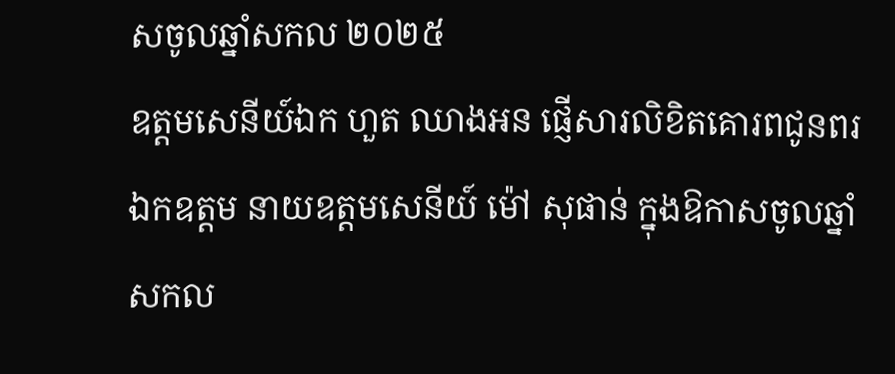សចូលឆ្នាំសកល ២០២៥
ឧត្តមសេនីយ៍ឯក ហួត ឈាងអន ផ្ញើសារលិខិតគោរពជូនពរ ឯកឧត្ដម នាយឧត្ដមសេនីយ៍ ម៉ៅ សុផាន់ ក្នុងឱកាសចូលឆ្នាំសកល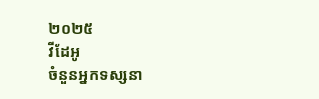២០២៥
វីដែអូ
ចំនួនអ្នកទស្សនា